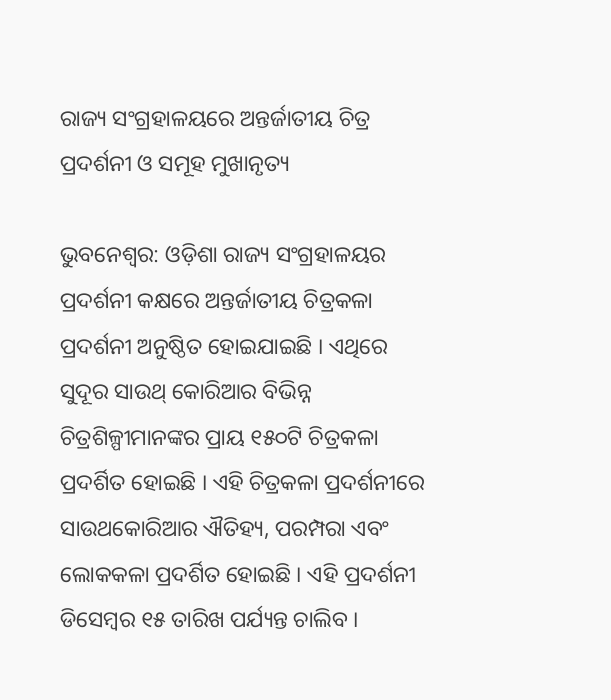ରାଜ୍ୟ ସଂଗ୍ରହାଳୟରେ ଅନ୍ତର୍ଜାତୀୟ ଚିତ୍ର ପ୍ରଦର୍ଶନୀ ଓ ସମୂହ ମୁଖାନୃତ୍ୟ

ଭୁବନେଶ୍ୱର: ଓଡ଼ିଶା ରାଜ୍ୟ ସଂଗ୍ରହାଳୟର ପ୍ରଦର୍ଶନୀ କକ୍ଷରେ ଅନ୍ତର୍ଜାତୀୟ ଚିତ୍ରକଳା ପ୍ରଦର୍ଶନୀ ଅନୁଷ୍ଠିତ ହୋଇଯାଇଛି । ଏଥିରେ ସୁଦୂର ସାଉଥ୍‌ କୋରିଆର ବିଭିନ୍ନ ଚିତ୍ରଶିଳ୍ପୀମାନଙ୍କର ପ୍ରାୟ ୧୫୦ଟି ଚିତ୍ରକଳା ପ୍ରଦର୍ଶିତ ହୋଇଛି । ଏହି ଚିତ୍ରକଳା ପ୍ରଦର୍ଶନୀରେ ସାଉଥକୋରିଆର ଐତିହ୍ୟ, ପରମ୍ପରା ଏବଂ ଲୋକକଳା ପ୍ରଦର୍ଶିତ ହୋଇଛି । ଏହି ପ୍ରଦର୍ଶନୀ ଡିସେମ୍ବର ୧୫ ତାରିଖ ପର୍ଯ୍ୟନ୍ତ ଚାଲିବ ।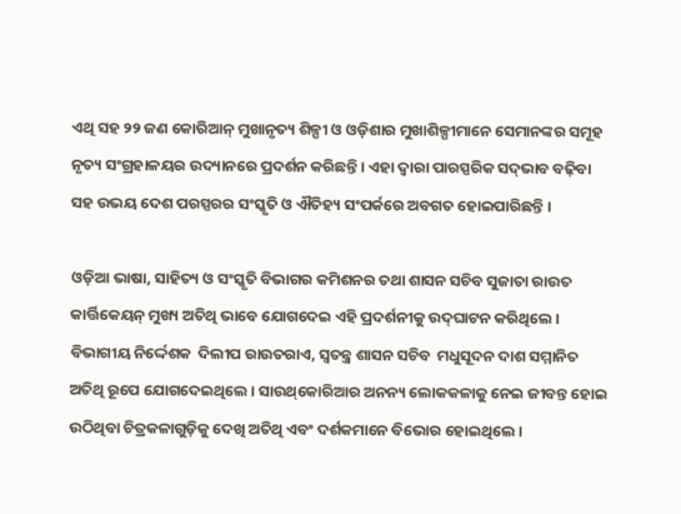ଏଥି ସହ ୨୨ ଜଣ କୋରିଆନ୍‌ ମୁଖାନୃତ୍ୟ ଶିଳ୍ପୀ ଓ ଓଡ଼ିଶାର ମୁଖାଶିଳ୍ପୀମାନେ ସେମାନଙ୍କର ସମୂହ ନୃତ୍ୟ ସଂଗ୍ରହାଳୟର ଉଦ୍ୟାନରେ ପ୍ରଦର୍ଶନ କରିଛନ୍ତି । ଏହା ଦ୍ୱାରା ପାରସ୍ପରିକ ସଦ୍‌ଭାବ ବଢ଼ିବା ସହ ଉଭୟ ଦେଶ ପରସ୍ପରର ସଂସ୍କୃତି ଓ ଐତିହ୍ୟ ସଂପର୍କରେ ଅବଗତ ହୋଇପାରିଛନ୍ତି ।

ଓଡ଼ିଆ ଭାଷା, ସାହିତ୍ୟ ଓ ସଂସ୍କୃତି ବିଭାଗର କମିଶନର ତଥା ଶାସନ ସଚିବ ସୁଜାତା ରାଉତ କାର୍ତ୍ତିକେୟନ୍‌ ମୁଖ୍ୟ ଅତିଥି ଭାବେ ଯୋଗଦେଇ ଏହି ପ୍ରଦର୍ଶନୀକୁ ଉଦ୍‌ଘାଟନ କରିଥିଲେ । ବିଭାଗୀୟ ନିର୍ଦ୍ଦେଶକ  ଦିଲୀପ ରାଉତରାଏ, ସ୍ୱତନ୍ତ୍ର ଶାସନ ସଚିବ  ମଧୁସୂଦନ ଦାଶ ସମ୍ମାନିତ ଅତିଥି ରୂପେ ଯୋଗଦେଇଥିଲେ । ସାଉଥ୍‌କୋରିଆର ଅନନ୍ୟ ଲୋକକଳାକୁ ନେଇ ଜୀବନ୍ତ ହୋଇ ଉଠିଥିବା ଚିତ୍ରକଳାଗୁଡ଼ିକୁ ଦେଖି ଅତିଥି ଏବଂ ଦର୍ଶକମାନେ ବିଭୋର ହୋଇଥିଲେ ।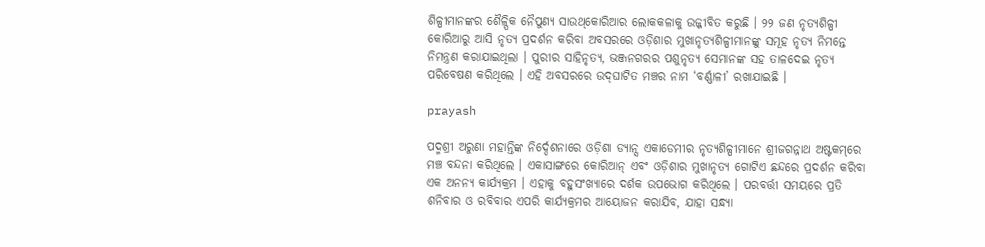ଶିଳ୍ପୀମାନଙ୍କର ଶୈଳ୍ପିକ ନୈପୁଣ୍ୟ ସାଉଥ୍‌କୋରିଆର ଲୋକକଳାକୁ ଉଜ୍ଜୀବିତ କରୁଛି । ୨୨ ଜଣ ନୃତ୍ୟଶିଳ୍ପୀ କୋରିଆରୁ ଆସି ନୃତ୍ୟ ପ୍ରଦର୍ଶନ କରିବା ଅବସରରେ ଓଡ଼ିଶାର ମୁଖାନୃତ୍ୟଶିଳ୍ପୀମାନଙ୍କୁ ସମୂହ ନୃତ୍ୟ ନିମନ୍ତେ ନିମନ୍ତ୍ରଣ କରାଯାଇଥିଲା । ପୁରୀର ସାହିନୃତ୍ୟ, ଭଞ୍ଜନଗରର ପଶୁନୃତ୍ୟ ସେମାନଙ୍କ ସହ ତାଳଦେଇ ନୃତ୍ୟ ପରିବେଷଣ କରିଥିଲେ । ଏହି ଅବସରରେ ଉଦ୍‌ଘାଟିତ ମଞ୍ଚର ନାମ ‘ବର୍ଣ୍ଣାଳୀ’ ରଖାଯାଇଛି ।

prayash

ପଦ୍ମଶ୍ରୀ ଅରୁଣା ମହାନ୍ତିଙ୍କ ନିର୍ଦ୍ଦେଶନାରେ ଓଡ଼ିଶା ଡ୍ୟାନ୍ସ ଏକାଡେମୀର ନୃତ୍ୟଶିଳ୍ପୀମାନେ ଶ୍ରୀଜଗନ୍ନାଥ ଅଷ୍ଟକମ୍‌ରେ ମଞ୍ଚ ବନ୍ଦନା କରିଥିଲେ । ଏକାସାଙ୍ଗରେ କୋରିଆନ୍‌ ଏବଂ ଓଡ଼ିଶାର ମୁଖାନୃତ୍ୟ ଗୋଟିଏ ଛନ୍ଦରେ ପ୍ରଦର୍ଶନ କରିବା ଏକ ଅନନ୍ୟ କାର୍ଯ୍ୟକ୍ରମ । ଏହାକୁ ବହୁସଂଖ୍ୟାରେ ଦର୍ଶକ ଉପଭୋଗ କରିଥିଲେ । ପରବର୍ତ୍ତୀ ସମୟରେ ପ୍ରତି ଶନିବାର ଓ ରବିବାର ଏପରି କାର୍ଯ୍ୟକ୍ରମର ଆୟୋଜନ କରାଯିବ, ଯାହା ସନ୍ଧ୍ୟା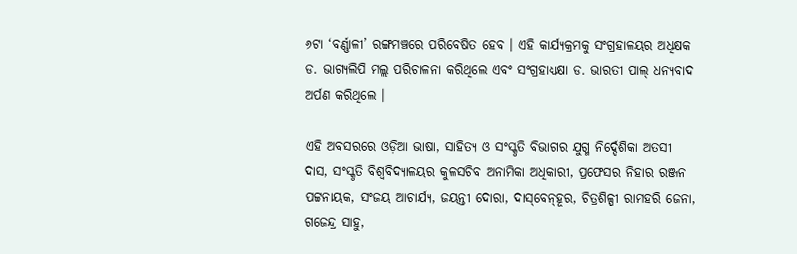୬ଟା ‘ବର୍ଣ୍ଣାଳୀ’ ରଙ୍ଗମଞ୍ଚରେ ପରିବେଷିତ ହେବ । ଏହି କାର୍ଯ୍ୟକ୍ରମକୁ ସଂଗ୍ରହାଳୟର ଅଧିକ୍ଷକ ଡ. ଭାଗ୍ୟଲିପି ମଲ୍ଲ ପରିଚାଳନା କରିଥିଲେ ଏବଂ ସଂଗ୍ରହାଧ୍ୟକ୍ଷା ଡ. ଭାରତୀ ପାଲ୍‌ ଧନ୍ୟବାଦ ଅର୍ପଣ କରିଥିଲେ ।

ଏହି ଅବସରରେ ଓଡ଼ିଆ ଭାଷା, ସାହିତ୍ୟ ଓ ସଂସ୍କୃତି ବିଭାଗର ଯୁଗ୍ମ ନିର୍ଦ୍ଦେଶିକା ଅତସୀ ଦାସ, ସଂସ୍କୃତି ବିଶ୍ୱବିଦ୍ୟାଳୟର କୁଳସଚିବ ଅନାମିକା ଅଧିକାରୀ, ପ୍ରଫେସର ନିହାର ରଞ୍ଜନ ପଟ୍ଟନାୟକ, ସଂଜୟ ଆଚାର୍ଯ୍ୟ, ଜୟନ୍ତୀ ଦୋରା, ଦାସ୍‌ବେନ୍‌ହୂର, ଚିତ୍ରଶିଳ୍ପୀ ରାମହରି ଜେନା, ଗଜେନ୍ଦ୍ର ସାହୁ,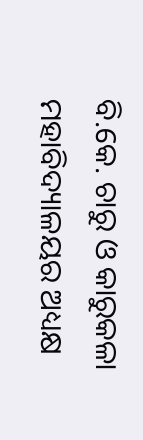ବି.କେ. ଚାରୁ ଓ କାରୁକଳା ମହାବିଦ୍ୟାଳୟର ଅଧ୍ୟକ୍ଷ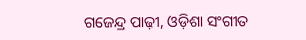ଗଜେନ୍ଦ୍ର ପାଢ଼ୀ, ଓଡ଼ିଶା ସଂଗୀତ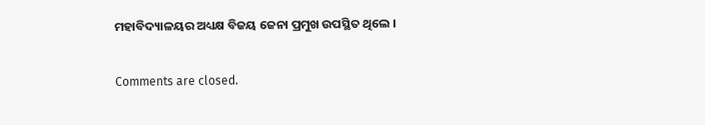ମହାବିଦ୍ୟାଳୟର ଅଧ୍ୟକ୍ଷ ବିଜୟ ଜେନା ପ୍ରମୁଖ ଉପସ୍ଥିତ ଥିଲେ ।

Comments are closed.